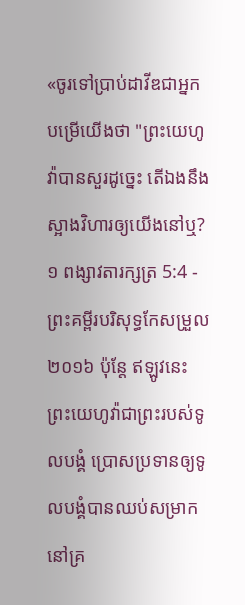«ចូរទៅប្រាប់ដាវីឌជាអ្នកបម្រើយើងថា "ព្រះយេហូវ៉ាបានសួរដូច្នេះ តើឯងនឹងស្អាងវិហារឲ្យយើងនៅឬ?
១ ពង្សាវតារក្សត្រ 5:4 - ព្រះគម្ពីរបរិសុទ្ធកែសម្រួល ២០១៦ ប៉ុន្តែ ឥឡូវនេះ ព្រះយេហូវ៉ាជាព្រះរបស់ទូលបង្គំ ប្រោសប្រទានឲ្យទូលបង្គំបានឈប់សម្រាកនៅគ្រ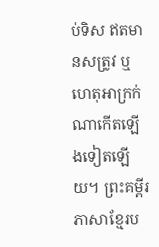ប់ទិស ឥតមានសត្រូវ ឬហេតុអាក្រក់ណាកើតឡើងទៀតឡើយ។ ព្រះគម្ពីរភាសាខ្មែរប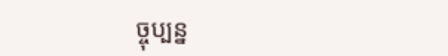ច្ចុប្បន្ន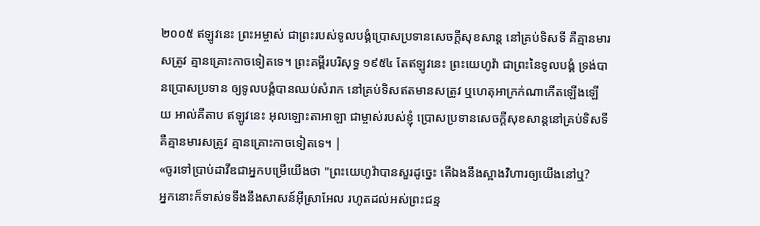២០០៥ ឥឡូវនេះ ព្រះអម្ចាស់ ជាព្រះរបស់ទូលបង្គំប្រោសប្រទានសេចក្ដីសុខសាន្ត នៅគ្រប់ទិសទី គឺគ្មានមារសត្រូវ គ្មានគ្រោះកាចទៀតទេ។ ព្រះគម្ពីរបរិសុទ្ធ ១៩៥៤ តែឥឡូវនេះ ព្រះយេហូវ៉ា ជាព្រះនៃទូលបង្គំ ទ្រង់បានប្រោសប្រទាន ឲ្យទូលបង្គំបានឈប់សំរាក នៅគ្រប់ទិសឥតមានសត្រូវ ឬហេតុអាក្រក់ណាកើតឡើងឡើយ អាល់គីតាប ឥឡូវនេះ អុលឡោះតាអាឡា ជាម្ចាស់របស់ខ្ញុំ ប្រោសប្រទានសេចក្តីសុខសាន្តនៅគ្រប់ទិសទី គឺគ្មានមារសត្រូវ គ្មានគ្រោះកាចទៀតទេ។ |
«ចូរទៅប្រាប់ដាវីឌជាអ្នកបម្រើយើងថា "ព្រះយេហូវ៉ាបានសួរដូច្នេះ តើឯងនឹងស្អាងវិហារឲ្យយើងនៅឬ?
អ្នកនោះក៏ទាស់ទទឹងនឹងសាសន៍អ៊ីស្រាអែល រហូតដល់អស់ព្រះជន្ម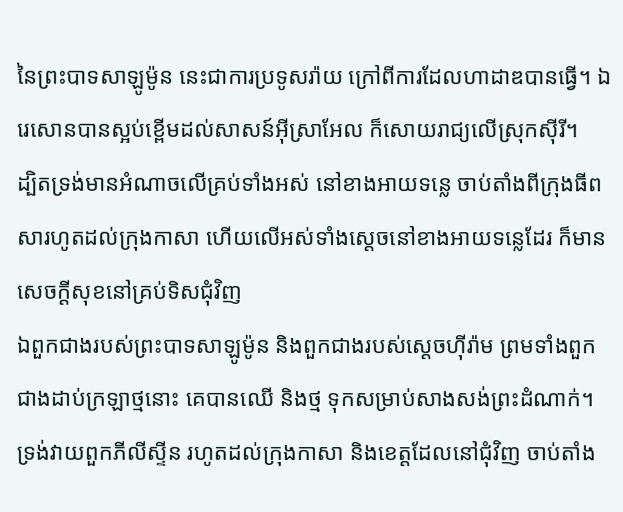នៃព្រះបាទសាឡូម៉ូន នេះជាការប្រទូសរ៉ាយ ក្រៅពីការដែលហាដាឌបានធ្វើ។ ឯរេសោនបានស្អប់ខ្ពើមដល់សាសន៍អ៊ីស្រាអែល ក៏សោយរាជ្យលើស្រុកស៊ីរី។
ដ្បិតទ្រង់មានអំណាចលើគ្រប់ទាំងអស់ នៅខាងអាយទន្លេ ចាប់តាំងពីក្រុងធីពសារហូតដល់ក្រុងកាសា ហើយលើអស់ទាំងស្តេចនៅខាងអាយទន្លេដែរ ក៏មានសេចក្ដីសុខនៅគ្រប់ទិសជុំវិញ
ឯពួកជាងរបស់ព្រះបាទសាឡូម៉ូន និងពួកជាងរបស់ស្ដេចហ៊ីរ៉ាម ព្រមទាំងពួកជាងដាប់ក្រឡាថ្មនោះ គេបានឈើ និងថ្ម ទុកសម្រាប់សាងសង់ព្រះដំណាក់។
ទ្រង់វាយពួកភីលីស្ទីន រហូតដល់ក្រុងកាសា និងខេត្តដែលនៅជុំវិញ ចាប់តាំង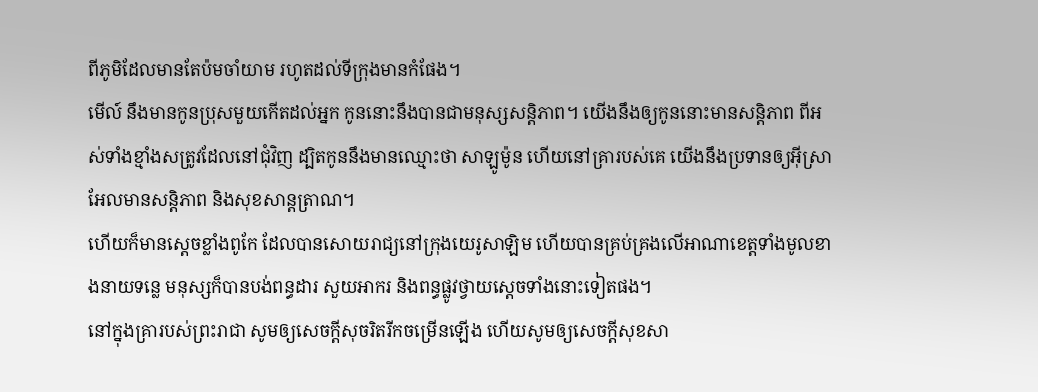ពីភូមិដែលមានតែប៉មចាំយាម រហូតដល់ទីក្រុងមានកំផែង។
មើល៍ នឹងមានកូនប្រុសមួយកើតដល់អ្នក កូននោះនឹងបានជាមនុស្សសន្ដិភាព។ យើងនឹងឲ្យកូននោះមានសន្ដិភាព ពីអស់ទាំងខ្មាំងសត្រូវដែលនៅជុំវិញ ដ្បិតកូននឹងមានឈ្មោះថា សាឡូម៉ូន ហើយនៅគ្រារបស់គេ យើងនឹងប្រទានឲ្យអ៊ីស្រាអែលមានសន្ដិភាព និងសុខសាន្តត្រាណ។
ហើយក៏មានស្តេចខ្លាំងពូកែ ដែលបានសោយរាជ្យនៅក្រុងយេរូសាឡិម ហើយបានគ្រប់គ្រងលើអាណាខេត្តទាំងមូលខាងនាយទន្លេ មនុស្សក៏បានបង់ពន្ធដារ សួយអាករ និងពន្ធផ្លូវថ្វាយស្តេចទាំងនោះទៀតផង។
នៅក្នុងគ្រារបស់ព្រះរាជា សូមឲ្យសេចក្ដីសុចរិតរីកចម្រើនឡើង ហើយសូមឲ្យសេចក្ដីសុខសា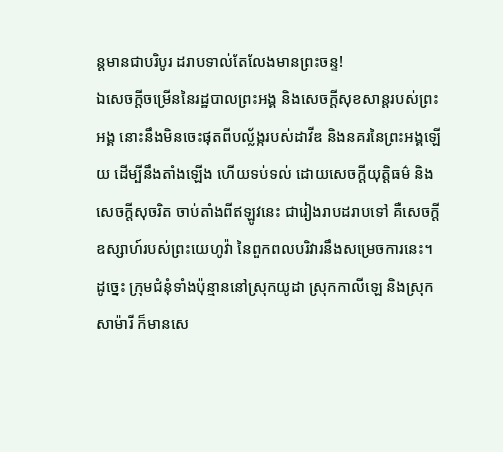ន្តមានជាបរិបូរ ដរាបទាល់តែលែងមានព្រះចន្ទ!
ឯសេចក្ដីចម្រើននៃរដ្ឋបាលព្រះអង្គ និងសេចក្ដីសុខសាន្តរបស់ព្រះអង្គ នោះនឹងមិនចេះផុតពីបល្ល័ង្ករបស់ដាវីឌ និងនគរនៃព្រះអង្គឡើយ ដើម្បីនឹងតាំងឡើង ហើយទប់ទល់ ដោយសេចក្ដីយុត្តិធម៌ និងសេចក្ដីសុចរិត ចាប់តាំងពីឥឡូវនេះ ជារៀងរាបដរាបទៅ គឺសេចក្ដីឧស្សាហ៍របស់ព្រះយេហូវ៉ា នៃពួកពលបរិវារនឹងសម្រេចការនេះ។
ដូច្នេះ ក្រុមជំនុំទាំងប៉ុន្មាននៅស្រុកយូដា ស្រុកកាលីឡេ និងស្រុកសាម៉ារី ក៏មានសេ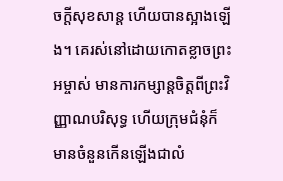ចក្តីសុខសាន្ត ហើយបានស្អាងឡើង។ គេរស់នៅដោយកោតខ្លាចព្រះអម្ចាស់ មានការកម្សាន្តចិត្តពីព្រះវិញ្ញាណបរិសុទ្ធ ហើយក្រុមជំនុំក៏មានចំនួនកើនឡើងជាលំ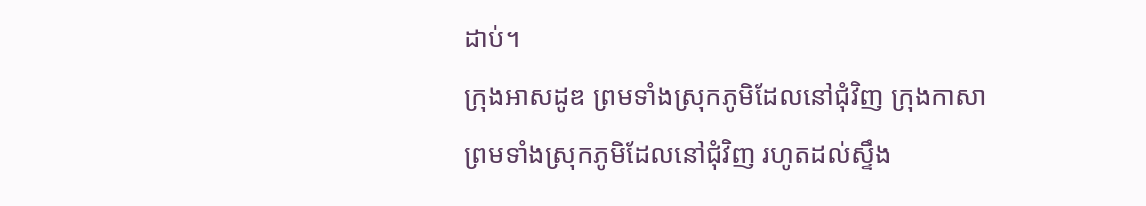ដាប់។
ក្រុងអាសដូឌ ព្រមទាំងស្រុកភូមិដែលនៅជុំវិញ ក្រុងកាសា ព្រមទាំងស្រុកភូមិដែលនៅជុំវិញ រហូតដល់ស្ទឹង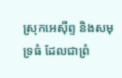ស្រុកអេស៊ីព្ទ និងសមុទ្រធំ ដែលជាព្រំ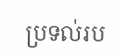ប្រទល់រប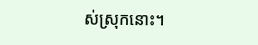ស់ស្រុកនោះ។